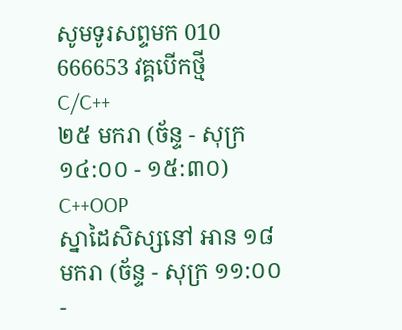សូមទូរសព្ទមក 010 666653 វគ្គបើកថ្មី
C/C++
២៥ មករា (ច័ន្ទ - សុក្រ ១៤:០០ - ១៥:៣០)
C++OOP
ស្នាដៃសិស្សនៅ អាន ១៨ មករា (ច័ន្ទ - សុក្រ ១១:០០ -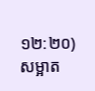១២:២០)
សម្អាត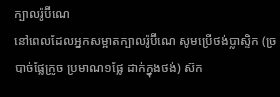ក្បាលរ៉ូប៊ីណេ
នៅពេលដែលអ្នកសម្អាតក្បាលរ៉ូប៊ីណេ សូមប្រើថង់ប្លាស្ទិក (ច្របាច់ផ្លែក្រូច ប្រមាណ១ផ្លែ ដាក់ក្នុងថង់) ស៊ក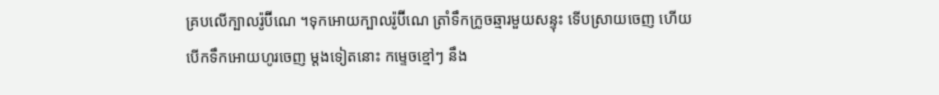គ្របលើក្បាលរ៉ូប៊ីណេ ។ទុកអោយក្បាលរ៉ូប៊ីណេ ត្រាំទឹកក្រូចឆ្មារមួយសន្ទុះ ទើបស្រាយចេញ ហើយបើកទឹកអោយហូរចេញ ម្តងទៀតនោះ កម្ទេចខ្មៅៗ នឹង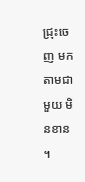ជ្រុះចេញ មកតាមជាមួយ មិនខាន ។